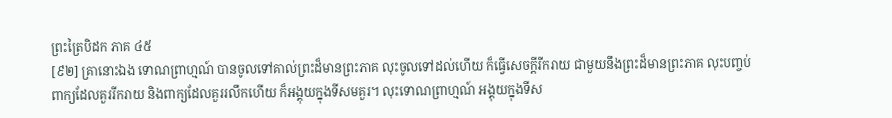ព្រះត្រៃបិដក ភាគ ៤៥
[៩២] គ្រានោះឯង ទោណព្រាហ្មណ៍ បានចូលទៅគាល់ព្រះដ៏មានព្រះភាគ លុះចូលទៅដល់ហើយ ក៏ធ្វើសេចក្តីរីករាយ ជាមួយនឹងព្រះដ៏មានព្រះភាគ លុះបញ្ចប់ពាក្យដែលគួររីករាយ និងពាក្យដែលគួររលឹកហើយ ក៏អង្គុយក្នុងទីសមគួរ។ លុះទោណព្រាហ្មណ៍ អង្គុយក្នុងទីស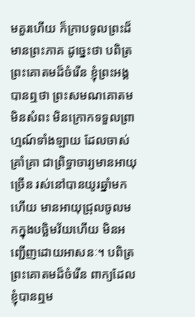មគួរហើយ ក៏ក្រាបទូលព្រះដ៏មានព្រះភាគ ដូច្នេះថា បពិត្រព្រះគោតមដ៏ចំរើន ខ្ញុំព្រះអង្គបានឮថា ព្រះសមណគោតម មិនសំពះ មិនក្រោកទទួលព្រាហ្មណ៍ទាំងឡាយ ដែលចាស់គ្រាំគ្រា ជាព្រិទ្ធាចារ្យមានអាយុច្រើន រស់នៅបានយូរឆ្នាំមកហើយ មានអាយុជ្រុលចូលមកក្នុងបច្ឆិមវ័យហើយ មិនអញ្ជើញដោយអាសនៈ។ បពិត្រព្រះគោតមដ៏ចំរើន ពាក្យដែលខ្ញុំបានឮម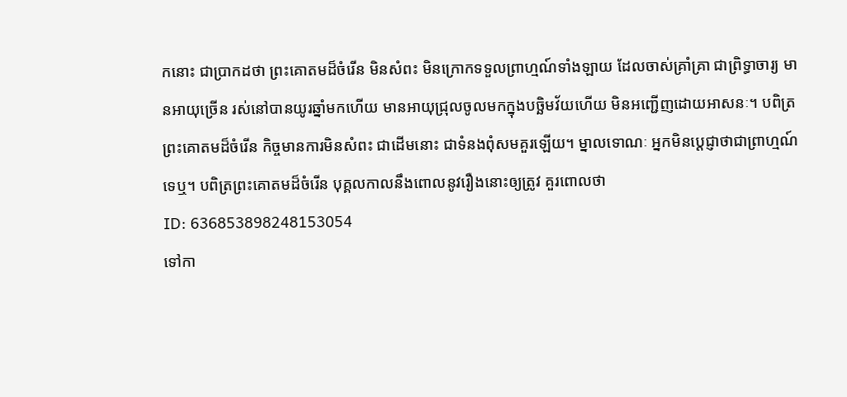កនោះ ជាប្រាកដថា ព្រះគោតមដ៏ចំរើន មិនសំពះ មិនក្រោកទទួលព្រាហ្មណ៍ទាំងឡាយ ដែលចាស់គ្រាំគា្រ ជាព្រិទ្ធាចារ្យ មានអាយុច្រើន រស់នៅបានយូរឆ្នាំមកហើយ មានអាយុជ្រុលចូលមកក្នុងបច្ឆិមវ័យហើយ មិនអញ្ជើញដោយអាសនៈ។ បពិត្រព្រះគោតមដ៏ចំរើន កិច្ចមានការមិនសំពះ ជាដើមនោះ ជាទំនងពុំសមគួរឡើយ។ ម្នាលទោណៈ អ្នកមិនប្តេជ្ញាថាជាព្រាហ្មណ៍ទេឬ។ បពិត្រព្រះគោតមដ៏ចំរើន បុគ្គលកាលនឹងពោលនូវរឿងនោះឲ្យត្រូវ គួរពោលថា
ID: 636853898248153054
ទៅកា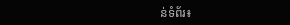ន់ទំព័រ៖